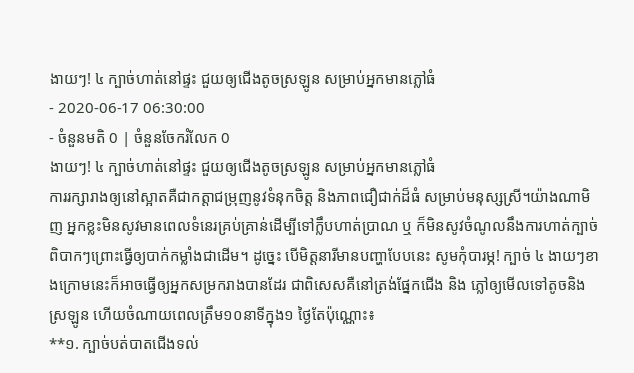ងាយៗ! ៤ ក្បាច់ហាត់នៅផ្ទះ ជួយឲ្យជើងតូចស្រឡូន សម្រាប់អ្នកមានភ្លៅធំ
- 2020-06-17 06:30:00
- ចំនួនមតិ 0 | ចំនួនចែករំលែក 0
ងាយៗ! ៤ ក្បាច់ហាត់នៅផ្ទះ ជួយឲ្យជើងតូចស្រឡូន សម្រាប់អ្នកមានភ្លៅធំ
ការរក្សារាងឲ្យនៅស្អាតគឺជាកត្តាជម្រុញនូវទំនុកចិត្ត និងភាពជឿជាក់ដ៏ធំ សម្រាប់មនុស្សស្រី។យ៉ាងណាមិញ អ្នកខ្លះមិនសូវមានពេលទំនេរគ្រប់គ្រាន់ដើម្បីទៅក្លឹបហាត់ប្រាណ ឬ ក៏មិនសូវចំណូលនឹងការហាត់ក្បាច់ពិបាកៗព្រោះធ្វើឲ្យបាក់កម្លាំងជាដើម។ ដូច្នេះ បើមិត្តនារីមានបញ្ហាបែបនេះ សូមកុំបារម្ភ! ក្បាច់ ៤ ងាយៗខាងក្រោមនេះក៏អាចធ្វើឲ្យអ្នកសម្រករាងបានដែរ ជាពិសេសគឺនៅត្រង់ផ្នែកជើង និង ភ្លៅឲ្យមើលទៅតូចនិងស្រឡូន ហើយចំណាយពេលត្រឹម១០នាទីក្នុង១ ថ្ងៃតែប៉ុណ្ណោះ៖
**១. ក្បាច់បត់បាតជើងទល់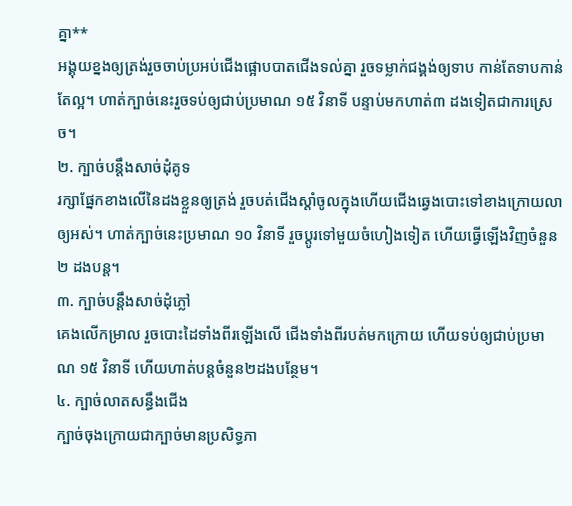គ្នា**
អង្គុយខ្នងឲ្យត្រង់រួចចាប់ប្រអប់ជើងផ្អោបបាតជើងទល់គ្នា រួចទម្លាក់ជង្គង់ឲ្យទាប កាន់តែទាបកាន់តែល្អ។ ហាត់ក្បាច់នេះរួចទប់ឲ្យជាប់ប្រមាណ ១៥ វិនាទី បន្ទាប់មកហាត់៣ ដងទៀតជាការស្រេច។
២. ក្បាច់បន្តឹងសាច់ដុំគូទ
រក្សាផ្នែកខាងលើនៃដងខ្លួនឲ្យត្រង់ រួចបត់ជើងស្ដាំចូលក្នុងហើយជើងឆ្វេងបោះទៅខាងក្រោយលាឲ្យអស់។ ហាត់ក្បាច់នេះប្រមាណ ១០ វិនាទី រួចប្ដូរទៅមួយចំហៀងទៀត ហើយធ្វើឡើងវិញចំនួន ២ ដងបន្ត។
៣. ក្បាច់បន្តឹងសាច់ដុំភ្លៅ
គេងលើកម្រាល រួចបោះដៃទាំងពីរឡើងលើ ជើងទាំងពីរបត់មកក្រោយ ហើយទប់ឲ្យជាប់ប្រមាណ ១៥ វិនាទី ហើយហាត់បន្តចំនួន២ដងបន្ថែម។
៤. ក្បាច់លាតសន្ធឹងជើង
ក្បាច់ចុងក្រោយជាក្បាច់មានប្រសិទ្ធភា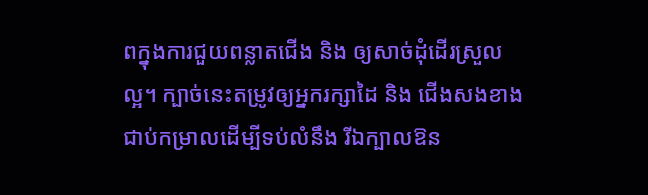ពក្នុងការជួយពន្លាតជើង និង ឲ្យសាច់ដុំដើរស្រួលល្អ។ ក្បាច់នេះតម្រូវឲ្យអ្នករក្សាដៃ និង ជើងសងខាងជាប់កម្រាលដើម្បីទប់លំនឹង រីឯក្បាលឱន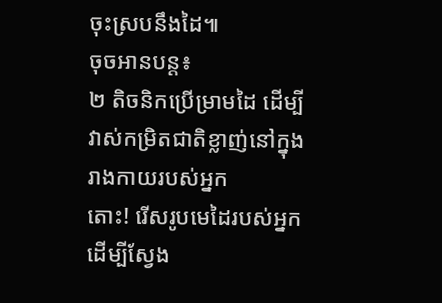ចុះស្របនឹងដៃ៕
ចុចអានបន្ត៖
២ តិចនិកប្រើម្រាមដៃ ដើម្បីវាស់កម្រិតជាតិខ្លាញ់នៅក្នុងរាងកាយរបស់អ្នក
តោះ! រើសរូបមេដៃរបស់អ្នក ដើម្បីស្វែង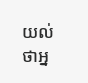យល់ថាអ្ន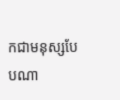កជាមនុស្សបែបណា